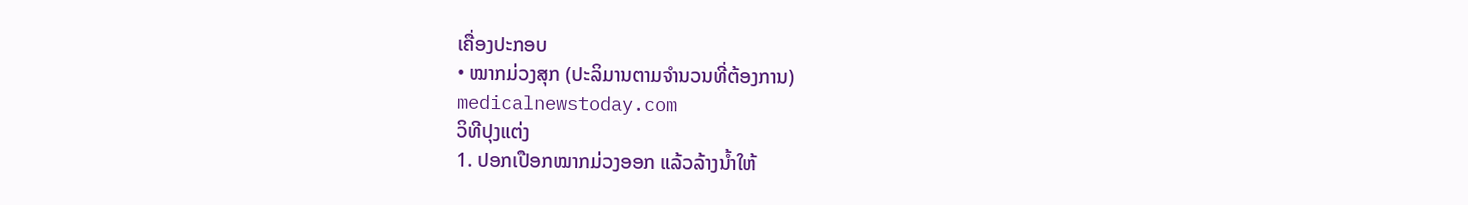ເຄື່ອງປະກອບ
• ໝາກມ່ວງສຸກ (ປະລິມານຕາມຈຳນວນທີ່ຕ້ອງການ)
medicalnewstoday.com
ວິທີປຸງແຕ່ງ
1. ປອກເປືອກໝາກມ່ວງອອກ ແລ້ວລ້າງນ້ຳໃຫ້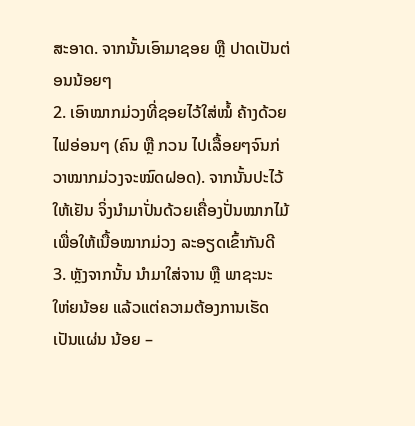ສະອາດ. ຈາກນັ້ນເອົາມາຊອຍ ຫຼື ປາດເປັນຕ່ອນນ້ອຍໆ
2. ເອົາໝາກມ່ວງທີ່ຊອຍໄວ້ໃສ່ໝໍ້ ຄ້າງດ້ວຍໄຟອ່ອນໆ (ຄົນ ຫຼື ກວນ ໄປເລື້ອຍໆຈົນກ່ວາໝາກມ່ວງຈະໝົດຝອດ). ຈາກນັ້ນປະໄວ້ໃຫ້ເຢັນ ຈິ່ງນຳມາປັ່ນດ້ວຍເຄື່ອງປັ່ນໝາກໄມ້ ເພື່ອໃຫ້ເນື້ອໝາກມ່ວງ ລະອຽດເຂົ້າກັນດີ
3. ຫຼັງຈາກນັ້ນ ນຳມາໃສ່ຈານ ຫຼື ພາຊະນະ ໃຫ່ຍນ້ອຍ ແລ້ວແຕ່ຄວາມຕ້ອງການເຮັດເປັນແຜ່ນ ນ້ອຍ –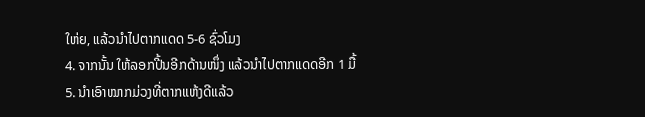ໃຫ່ຍ, ແລ້ວນຳໄປຕາກແດດ 5-6 ຊົ່ວໂມງ
4. ຈາກນັ້ນ ໃຫ້ລອກປີ້ນອີກດ້ານໜຶ່ງ ແລ້ວນຳໄປຕາກແດດອີກ 1 ມື້
5. ນຳເອົາໝາກມ່ວງທີ່ຕາກແຫ້ງດີແລ້ວ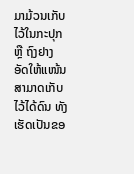ມາມ້ວນເກັບໄວ້ໃນກະປຸກ ຫຼື ຖົງຢາງອັດໃຫ້ແໜ້ນ ສາມາດເກັບໄວ້ໄດ້ດົນ ທັງເຮັດເປັນຂອ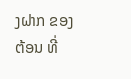ງຝາກ ຂອງຕ້ອນ ທີ່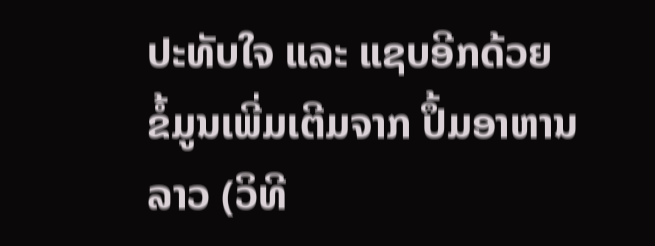ປະທັບໃຈ ແລະ ແຊບອີກດ້ວຍ
ຂໍ້ມູນເພີ່ມເຕີມຈາກ ປຶ້ມອາຫານລາວ (ວິທີ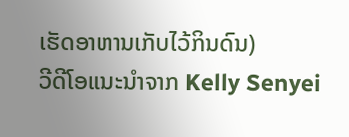ເຮັດອາຫານເກັບໄວ້ກິນດົນ)
ວີດີໂອແນະນຳຈາກ Kelly Senyei